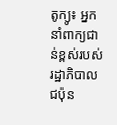តូក្យូ៖ អ្នកនាំពាក្យជាន់ខ្ពស់របស់រដ្ឋាភិបាលជប៉ុន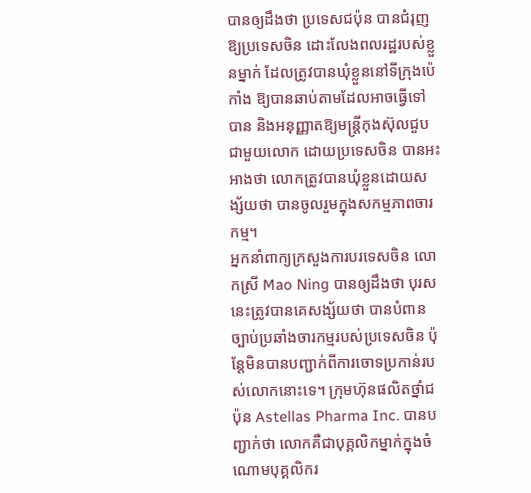បានឲ្យដឹងថា ប្រទេសជប៉ុន បានជំរុញឱ្យប្រទេសចិន ដោះលែងពលរដ្ឋរបស់ខ្លួនម្នាក់ ដែលត្រូវបានឃុំខ្លួននៅទីក្រុងប៉េកាំង ឱ្យបានឆាប់តាមដែលអាចធ្វើទៅបាន និងអនុញ្ញាតឱ្យមន្ត្រីកុងស៊ុលជួបជាមួយលោក ដោយប្រទេសចិន បានអះអាងថា លោកត្រូវបានឃុំខ្លួនដោយសង្ស័យថា បានចូលរួមក្នុងសកម្មភាពចារកម្ម។
អ្នកនាំពាក្យក្រសួងការបរទេសចិន លោកស្រី Mao Ning បានឲ្យដឹងថា បុរសនេះត្រូវបានគេសង្ស័យថា បានបំពានច្បាប់ប្រឆាំងចារកម្មរបស់ប្រទេសចិន ប៉ុន្តែមិនបានបញ្ជាក់ពីការចោទប្រកាន់របស់លោកនោះទេ។ ក្រុមហ៊ុនផលិតថ្នាំជប៉ុន Astellas Pharma Inc. បានបញ្ជាក់ថា លោកគឺជាបុគ្គលិកម្នាក់ក្នុងចំណោមបុគ្គលិករ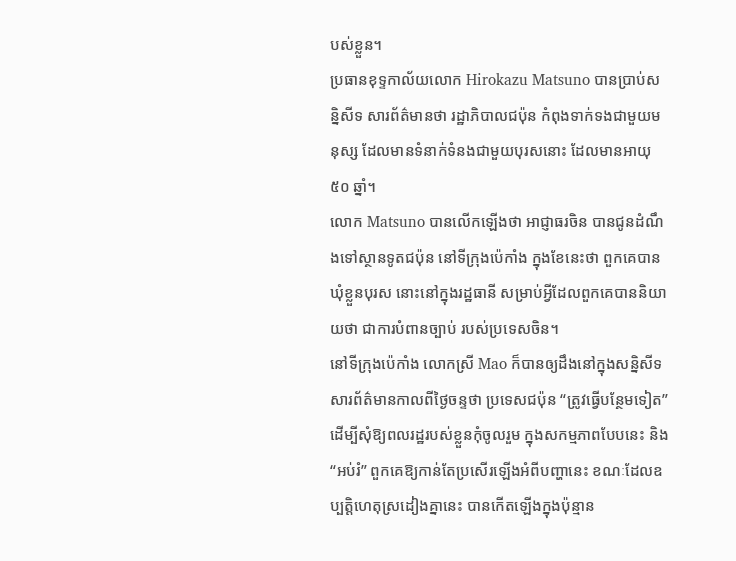បស់ខ្លួន។
ប្រធានខុទ្ទកាល័យលោក Hirokazu Matsuno បានប្រាប់សន្និសីទ សារព័ត៌មានថា រដ្ឋាភិបាលជប៉ុន កំពុងទាក់ទងជាមួយមនុស្ស ដែលមានទំនាក់ទំនងជាមួយបុរសនោះ ដែលមានអាយុ ៥០ ឆ្នាំ។
លោក Matsuno បានលើកឡើងថា អាជ្ញាធរចិន បានជូនដំណឹងទៅស្ថានទូតជប៉ុន នៅទីក្រុងប៉េកាំង ក្នុងខែនេះថា ពួកគេបានឃុំខ្លួនបុរស នោះនៅក្នុងរដ្ឋធានី សម្រាប់អ្វីដែលពួកគេបាននិយាយថា ជាការបំពានច្បាប់ របស់ប្រទេសចិន។
នៅទីក្រុងប៉េកាំង លោកស្រី Mao ក៏បានឲ្យដឹងនៅក្នុងសន្និសីទសារព័ត៌មានកាលពីថ្ងៃចន្ទថា ប្រទេសជប៉ុន “ត្រូវធ្វើបន្ថែមទៀត” ដើម្បីសុំឱ្យពលរដ្ឋរបស់ខ្លួនកុំចូលរួម ក្នុងសកម្មភាពបែបនេះ និង “អប់រំ” ពួកគេឱ្យកាន់តែប្រសើរឡើងអំពីបញ្ហានេះ ខណៈដែលឧប្បត្តិហេតុស្រដៀងគ្នានេះ បានកើតឡើងក្នុងប៉ុន្មាន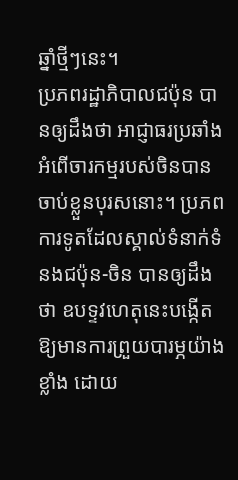ឆ្នាំថ្មីៗនេះ។
ប្រភពរដ្ឋាភិបាលជប៉ុន បានឲ្យដឹងថា អាជ្ញាធរប្រឆាំងអំពើចារកម្មរបស់ចិនបានចាប់ខ្លួនបុរសនោះ។ ប្រភពការទូតដែលស្គាល់ទំនាក់ទំនងជប៉ុន-ចិន បានឲ្យដឹងថា ឧបទ្ទវហេតុនេះបង្កើតឱ្យមានការព្រួយបារម្ភយ៉ាងខ្លាំង ដោយ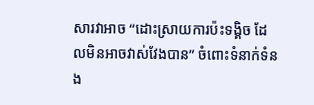សារវាអាច “ដោះស្រាយការប៉ះទង្គិច ដែលមិនអាចវាស់វែងបាន” ចំពោះទំនាក់ទំនង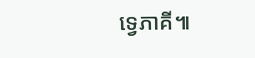ទ្វេភាគី៕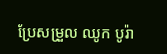ប្រែសម្រួល ឈូក បូរ៉ា